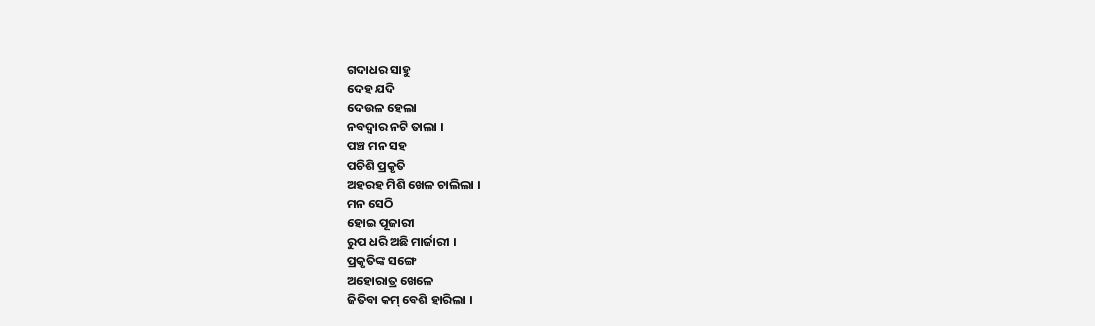ଗଦାଧର ସାହୁ
ଦେହ ଯଦି
ଦେଉଳ ହେଲା
ନବଦ୍ଵାର ନଟି ତାଲା ।
ପଞ୍ଚ ମନ ସହ
ପଚିଶି ପ୍ରକୃତି
ଅହରହ ମିଶି ଖେଳ ଚାଲିଲା ।
ମନ ସେଠି
ହୋଇ ପୂଜାରୀ
ରୁପ ଧରି ଅଛି ମାର୍ଜାରୀ ।
ପ୍ରକୃତିଙ୍କ ସଙ୍ଗେ
ଅହୋରାତ୍ର ଖେଳେ
ଜିତିବା କମ୍ ବେଶି ହାରିଲା ।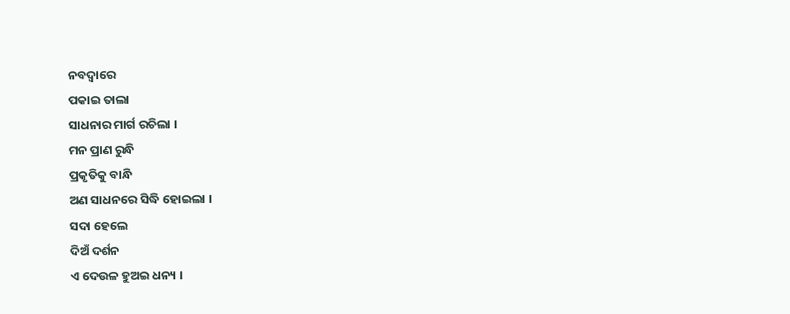ନବଦ୍ଵାରେ
ପକାଇ ତାଲା
ସାଧନାର ମାର୍ଗ ରଚିଲା ।
ମନ ପ୍ରାଣ ରୁନ୍ଧି
ପ୍ରକୃତିକୁ ବାନ୍ଧି
ଅଣ ସାଧନରେ ସିଦ୍ଧି ହୋଇଲା ।
ସଦା ହେଲେ
ଦିଅଁ ଦର୍ଶନ
ଏ ଦେଉଳ ହୁଅଇ ଧନ୍ୟ ।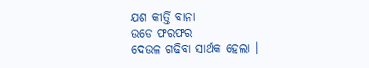ଯଶ କୀର୍ତ୍ତି ବାନା
ଉଡେ ଫରଫର
ଦେଉଳ ଗଢିବା ସାର୍ଥକ ହେଲା ।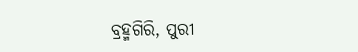ବ୍ରହ୍ମଗିରି, ପୁରୀ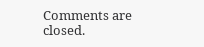Comments are closed.